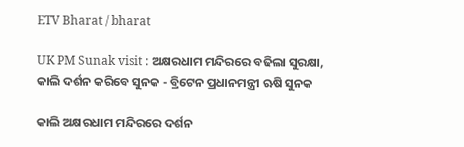ETV Bharat / bharat

UK PM Sunak visit : ଅକ୍ଷରଧାମ ମନ୍ଦିରରେ ବଢିଲା ସୁରକ୍ଷା, କାଲି ଦର୍ଶନ କରିବେ ସୁନକ - ବ୍ରିଟେନ ପ୍ରଧାନମନ୍ତ୍ରୀ ଋଷି ସୁନକ

କାଲି ଅକ୍ଷରଧାମ ମନ୍ଦିରରେ ଦର୍ଶନ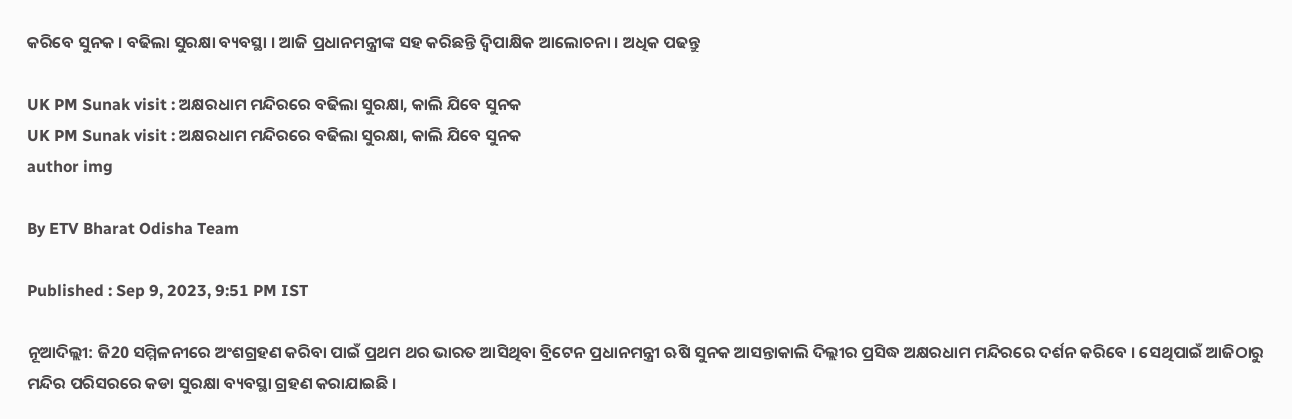କରିବେ ସୁନକ । ବଢିଲା ସୁରକ୍ଷା ବ୍ୟବସ୍ଥା । ଆଜି ପ୍ରଧାନମନ୍ତ୍ରୀଙ୍କ ସହ କରିଛନ୍ତି ଦ୍ବିପାକ୍ଷିକ ଆଲୋଚନା । ଅଧିକ ପଢନ୍ତୁ

UK PM Sunak visit : ଅକ୍ଷରଧାମ ମନ୍ଦିରରେ ବଢିଲା ସୁରକ୍ଷା, କାଲି ଯିବେ ସୁନକ
UK PM Sunak visit : ଅକ୍ଷରଧାମ ମନ୍ଦିରରେ ବଢିଲା ସୁରକ୍ଷା, କାଲି ଯିବେ ସୁନକ
author img

By ETV Bharat Odisha Team

Published : Sep 9, 2023, 9:51 PM IST

ନୂଆଦିଲ୍ଲୀ: ଜି20 ସମ୍ମିଳନୀରେ ଅଂଶଗ୍ରହଣ କରିବା ପାଇଁ ପ୍ରଥମ ଥର ଭାରତ ଆସିଥିବା ବ୍ରିଟେନ ପ୍ରଧାନମନ୍ତ୍ରୀ ଋଷି ସୁନକ ଆସନ୍ତାକାଲି ଦିଲ୍ଲୀର ପ୍ରସିଦ୍ଧ ଅକ୍ଷରଧାମ ମନ୍ଦିରରେ ଦର୍ଶନ କରିବେ । ସେଥିପାଇଁ ଆଜିଠାରୁ ମନ୍ଦିର ପରିସରରେ କଡା ସୁରକ୍ଷା ବ୍ୟବସ୍ଥା ଗ୍ରହଣ କରାଯାଇଛି ।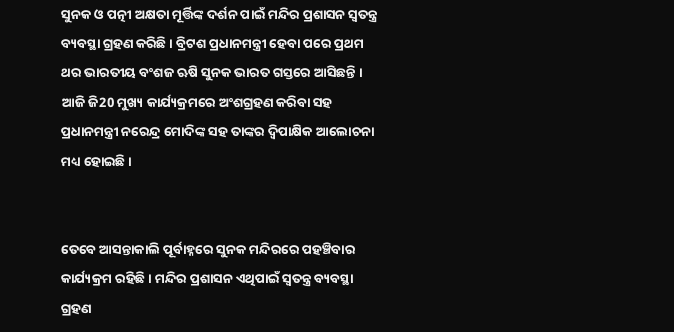ସୁନକ ଓ ପତ୍ନୀ ଅକ୍ଷତା ମୂର୍ତ୍ତିଙ୍କ ଦର୍ଶନ ପାଇଁ ମନ୍ଦିର ପ୍ରଶାସନ ସ୍ବତନ୍ତ୍ର ବ୍ୟବସ୍ଥା ଗ୍ରହଣ କରିଛି । ବ୍ରିଟଶ ପ୍ରଧାନମନ୍ତ୍ରୀ ହେବା ପରେ ପ୍ରଥମ ଥର ଭାରତୀୟ ବଂଶଜ ଋଷି ସୁନକ ଭାରତ ଗସ୍ତରେ ଆସିଛନ୍ତି । ଆଜି ଜି20 ମୁଖ୍ୟ କାର୍ଯ୍ୟକ୍ରମରେ ଅଂଶଗ୍ରହଣ କରିବା ସହ ପ୍ରଧାନମନ୍ତ୍ରୀ ନରେନ୍ଦ୍ର ମୋଦିଙ୍କ ସହ ତାଙ୍କର ଦ୍ବିପାକ୍ଷିକ ଆଲୋଚନା ମଧ୍ୟ ହୋଇଛି ।


ତେବେ ଆସନ୍ତାକାଲି ପୂର୍ବାହ୍ନରେ ସୁନକ ମନ୍ଦିରରେ ପହଞ୍ଚିବାର କାର୍ଯ୍ୟକ୍ରମ ରହିଛି । ମନ୍ଦିର ପ୍ରଶାସନ ଏଥିପାଇଁ ସ୍ବତନ୍ତ୍ର ବ୍ୟବସ୍ଥା ଗ୍ରହଣ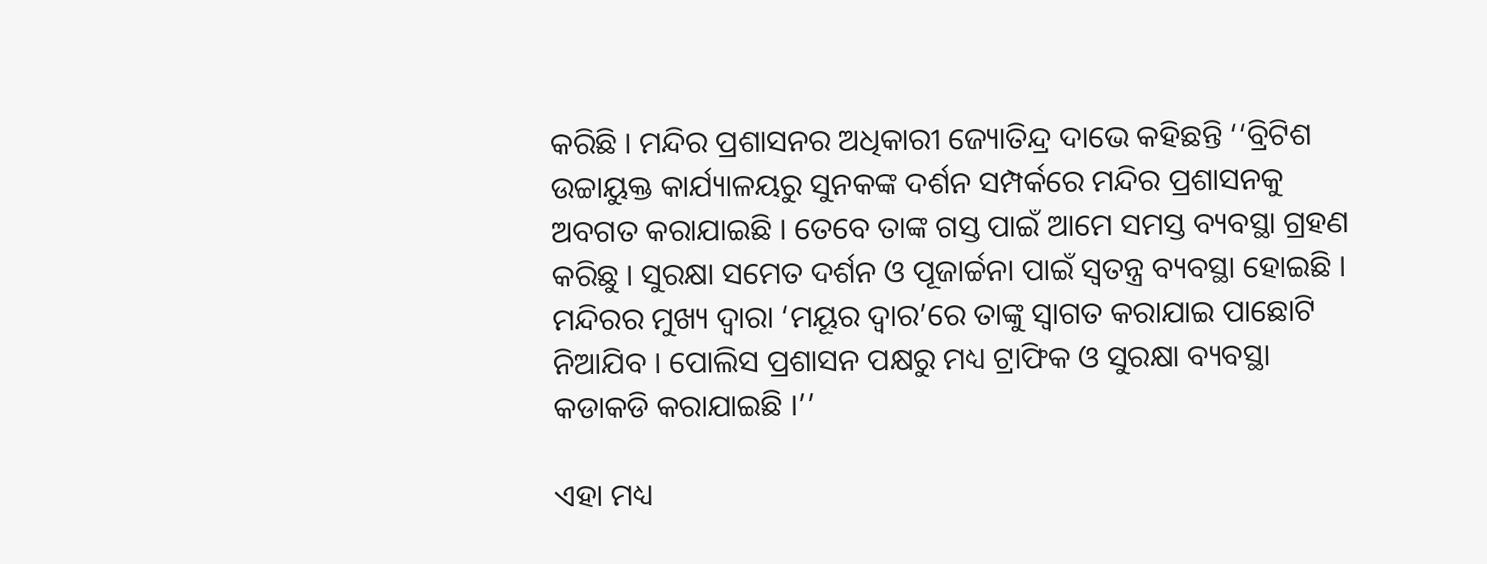କରିଛି । ମନ୍ଦିର ପ୍ରଶାସନର ଅଧିକାରୀ ଜ୍ୟୋତିନ୍ଦ୍ର ଦାଭେ କହିଛନ୍ତି ‘‘ବ୍ରିଟିଶ ଉଚ୍ଚାୟୁକ୍ତ କାର୍ଯ୍ୟାଳୟରୁ ସୁନକଙ୍କ ଦର୍ଶନ ସମ୍ପର୍କରେ ମନ୍ଦିର ପ୍ରଶାସନକୁ ଅବଗତ କରାଯାଇଛି । ତେବେ ତାଙ୍କ ଗସ୍ତ ପାଇଁ ଆମେ ସମସ୍ତ ବ୍ୟବସ୍ଥା ଗ୍ରହଣ କରିଛୁ । ସୁରକ୍ଷା ସମେତ ଦର୍ଶନ ଓ ପୂଜାର୍ଚ୍ଚନା ପାଇଁ ସ୍ବତନ୍ତ୍ର ବ୍ୟବସ୍ଥା ହୋଇଛି । ମନ୍ଦିରର ମୁଖ୍ୟ ଦ୍ବାରା ‘ମୟୂର ଦ୍ବାର’ରେ ତାଙ୍କୁ ସ୍ବାଗତ କରାଯାଇ ପାଛୋଟି ନିଆଯିବ । ପୋଲିସ ପ୍ରଶାସନ ପକ୍ଷରୁ ମଧ୍ୟ ଟ୍ରାଫିକ ଓ ସୁରକ୍ଷା ବ୍ୟବସ୍ଥା କଡାକଡି କରାଯାଇଛି ।’’

ଏହା ମଧ୍ୟ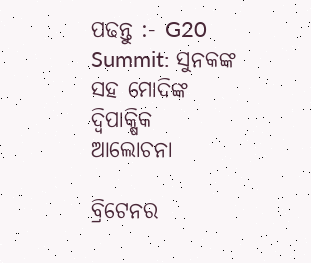ପଢନ୍ତୁ :- G20 Summit: ସୁନକଙ୍କ ସହ ମୋଦିଙ୍କ ଦ୍ବିପାକ୍ଷିକ ଆଲୋଚନା

ବ୍ରିଟେନର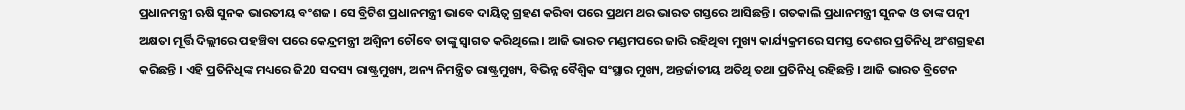ପ୍ରଧାନମନ୍ତ୍ରୀ ଋଷି ସୁନକ ଭାରତୀୟ ବଂଶଜ । ସେ ବ୍ରିଟିଶ ପ୍ରଧାନମନ୍ତ୍ରୀ ଭାବେ ଦାୟିତ୍ବ ଗ୍ରହଣ କରିବା ପରେ ପ୍ରଥମ ଥର ଭାରତ ଗସ୍ତରେ ଆସିଛନ୍ତି । ଗତକାଲି ପ୍ରଧାନମନ୍ତ୍ରୀ ସୁନକ ଓ ତାଙ୍କ ପତ୍ନୀ ଅକ୍ଷତା ମୂର୍ତ୍ତି ଦିଲ୍ଲୀରେ ପହଞ୍ଚିବା ପରେ କେନ୍ଦ୍ରମନ୍ତ୍ରୀ ଅଶ୍ବିନୀ ଚୌବେ ତାଙ୍କୁ ସ୍ବାଗତ କରିଥିଲେ । ଆଜି ଭାରତ ମଣ୍ଡମପରେ ଜାରି ରହିଥିବା ମୁଖ୍ୟ କାର୍ଯ୍ୟକ୍ରମରେ ସମସ୍ତ ଦେଶର ପ୍ରତିନିଧି ଅଂଶଗ୍ରହଣ କରିଛନ୍ତି । ଏହି ପ୍ରତିନିଧିଙ୍କ ମଧ୍ୟରେ ଜି20 ସଦସ୍ୟ ରାଷ୍ଟ୍ରମୁଖ୍ୟ, ଅନ୍ୟ ନିମନ୍ତ୍ରିତ ରାଷ୍ଟ୍ରମୁଖ୍ୟ, ବିଭିନ୍ନ ବୈଶ୍ବିକ ସଂସ୍ଥାର ମୁଖ୍ୟ, ଅନ୍ତର୍ଜାତୀୟ ଅତିଥି ତଥା ପ୍ରତିନିଧି ରହିଛନ୍ତି । ଆଜି ଭାରତ ବ୍ରିଟେନ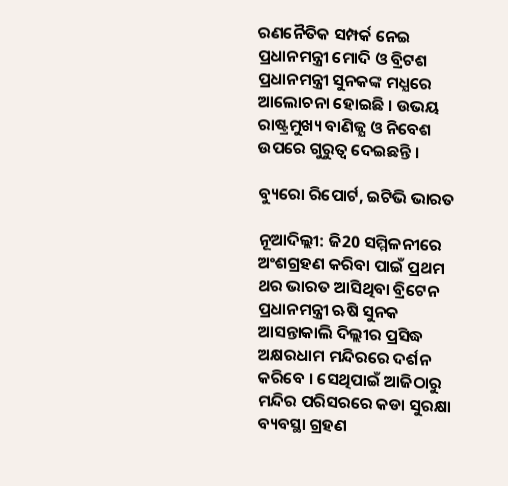ରଣନୈତିକ ସମ୍ପର୍କ ନେଇ ପ୍ରଧାନମନ୍ତ୍ରୀ ମୋଦି ଓ ବ୍ରିଟଶ ପ୍ରଧାନମନ୍ତ୍ରୀ ସୁନକଙ୍କ ମଧ୍ଯରେ ଆଲୋଚନା ହୋଇଛି । ଉଭୟ ରାଷ୍ଟ୍ରମୁଖ୍ୟ ବାଣିଜ୍ଯ ଓ ନିବେଶ ଉପରେ ଗୁରୁତ୍ବ ଦେଇଛନ୍ତି ।

ବ୍ୟୁରୋ ରିପୋର୍ଟ, ଇଟିଭି ଭାରତ

ନୂଆଦିଲ୍ଲୀ: ଜି20 ସମ୍ମିଳନୀରେ ଅଂଶଗ୍ରହଣ କରିବା ପାଇଁ ପ୍ରଥମ ଥର ଭାରତ ଆସିଥିବା ବ୍ରିଟେନ ପ୍ରଧାନମନ୍ତ୍ରୀ ଋଷି ସୁନକ ଆସନ୍ତାକାଲି ଦିଲ୍ଲୀର ପ୍ରସିଦ୍ଧ ଅକ୍ଷରଧାମ ମନ୍ଦିରରେ ଦର୍ଶନ କରିବେ । ସେଥିପାଇଁ ଆଜିଠାରୁ ମନ୍ଦିର ପରିସରରେ କଡା ସୁରକ୍ଷା ବ୍ୟବସ୍ଥା ଗ୍ରହଣ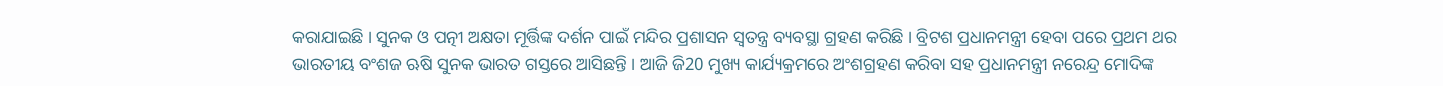କରାଯାଇଛି । ସୁନକ ଓ ପତ୍ନୀ ଅକ୍ଷତା ମୂର୍ତ୍ତିଙ୍କ ଦର୍ଶନ ପାଇଁ ମନ୍ଦିର ପ୍ରଶାସନ ସ୍ବତନ୍ତ୍ର ବ୍ୟବସ୍ଥା ଗ୍ରହଣ କରିଛି । ବ୍ରିଟଶ ପ୍ରଧାନମନ୍ତ୍ରୀ ହେବା ପରେ ପ୍ରଥମ ଥର ଭାରତୀୟ ବଂଶଜ ଋଷି ସୁନକ ଭାରତ ଗସ୍ତରେ ଆସିଛନ୍ତି । ଆଜି ଜି20 ମୁଖ୍ୟ କାର୍ଯ୍ୟକ୍ରମରେ ଅଂଶଗ୍ରହଣ କରିବା ସହ ପ୍ରଧାନମନ୍ତ୍ରୀ ନରେନ୍ଦ୍ର ମୋଦିଙ୍କ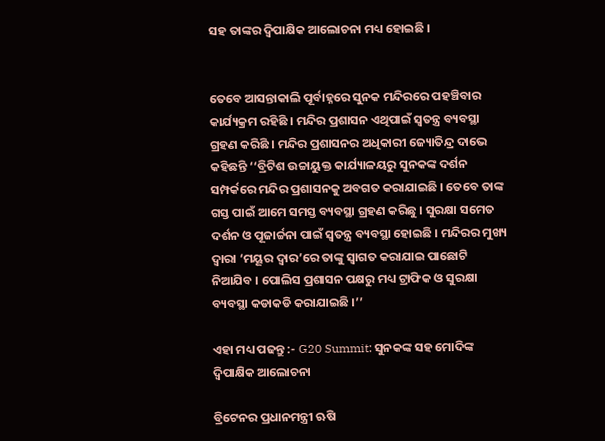ସହ ତାଙ୍କର ଦ୍ବିପାକ୍ଷିକ ଆଲୋଚନା ମଧ୍ୟ ହୋଇଛି ।


ତେବେ ଆସନ୍ତାକାଲି ପୂର୍ବାହ୍ନରେ ସୁନକ ମନ୍ଦିରରେ ପହଞ୍ଚିବାର କାର୍ଯ୍ୟକ୍ରମ ରହିଛି । ମନ୍ଦିର ପ୍ରଶାସନ ଏଥିପାଇଁ ସ୍ବତନ୍ତ୍ର ବ୍ୟବସ୍ଥା ଗ୍ରହଣ କରିଛି । ମନ୍ଦିର ପ୍ରଶାସନର ଅଧିକାରୀ ଜ୍ୟୋତିନ୍ଦ୍ର ଦାଭେ କହିଛନ୍ତି ‘‘ବ୍ରିଟିଶ ଉଚ୍ଚାୟୁକ୍ତ କାର୍ଯ୍ୟାଳୟରୁ ସୁନକଙ୍କ ଦର୍ଶନ ସମ୍ପର୍କରେ ମନ୍ଦିର ପ୍ରଶାସନକୁ ଅବଗତ କରାଯାଇଛି । ତେବେ ତାଙ୍କ ଗସ୍ତ ପାଇଁ ଆମେ ସମସ୍ତ ବ୍ୟବସ୍ଥା ଗ୍ରହଣ କରିଛୁ । ସୁରକ୍ଷା ସମେତ ଦର୍ଶନ ଓ ପୂଜାର୍ଚ୍ଚନା ପାଇଁ ସ୍ବତନ୍ତ୍ର ବ୍ୟବସ୍ଥା ହୋଇଛି । ମନ୍ଦିରର ମୁଖ୍ୟ ଦ୍ବାରା ‘ମୟୂର ଦ୍ବାର’ରେ ତାଙ୍କୁ ସ୍ବାଗତ କରାଯାଇ ପାଛୋଟି ନିଆଯିବ । ପୋଲିସ ପ୍ରଶାସନ ପକ୍ଷରୁ ମଧ୍ୟ ଟ୍ରାଫିକ ଓ ସୁରକ୍ଷା ବ୍ୟବସ୍ଥା କଡାକଡି କରାଯାଇଛି ।’’

ଏହା ମଧ୍ୟ ପଢନ୍ତୁ :- G20 Summit: ସୁନକଙ୍କ ସହ ମୋଦିଙ୍କ ଦ୍ବିପାକ୍ଷିକ ଆଲୋଚନା

ବ୍ରିଟେନର ପ୍ରଧାନମନ୍ତ୍ରୀ ଋଷି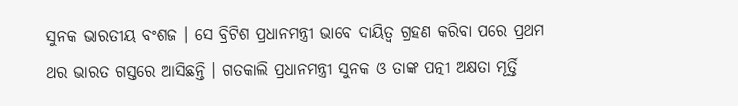ସୁନକ ଭାରତୀୟ ବଂଶଜ । ସେ ବ୍ରିଟିଶ ପ୍ରଧାନମନ୍ତ୍ରୀ ଭାବେ ଦାୟିତ୍ବ ଗ୍ରହଣ କରିବା ପରେ ପ୍ରଥମ ଥର ଭାରତ ଗସ୍ତରେ ଆସିଛନ୍ତି । ଗତକାଲି ପ୍ରଧାନମନ୍ତ୍ରୀ ସୁନକ ଓ ତାଙ୍କ ପତ୍ନୀ ଅକ୍ଷତା ମୂର୍ତ୍ତି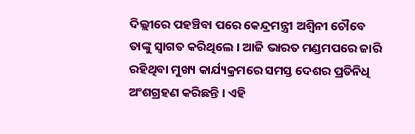ଦିଲ୍ଲୀରେ ପହଞ୍ଚିବା ପରେ କେନ୍ଦ୍ରମନ୍ତ୍ରୀ ଅଶ୍ବିନୀ ଚୌବେ ତାଙ୍କୁ ସ୍ବାଗତ କରିଥିଲେ । ଆଜି ଭାରତ ମଣ୍ଡମପରେ ଜାରି ରହିଥିବା ମୁଖ୍ୟ କାର୍ଯ୍ୟକ୍ରମରେ ସମସ୍ତ ଦେଶର ପ୍ରତିନିଧି ଅଂଶଗ୍ରହଣ କରିଛନ୍ତି । ଏହି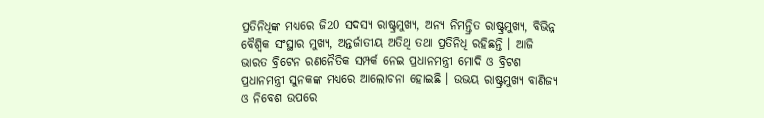ପ୍ରତିନିଧିଙ୍କ ମଧ୍ୟରେ ଜି20 ସଦସ୍ୟ ରାଷ୍ଟ୍ରମୁଖ୍ୟ, ଅନ୍ୟ ନିମନ୍ତ୍ରିତ ରାଷ୍ଟ୍ରମୁଖ୍ୟ, ବିଭିନ୍ନ ବୈଶ୍ବିକ ସଂସ୍ଥାର ମୁଖ୍ୟ, ଅନ୍ତର୍ଜାତୀୟ ଅତିଥି ତଥା ପ୍ରତିନିଧି ରହିଛନ୍ତି । ଆଜି ଭାରତ ବ୍ରିଟେନ ରଣନୈତିକ ସମ୍ପର୍କ ନେଇ ପ୍ରଧାନମନ୍ତ୍ରୀ ମୋଦି ଓ ବ୍ରିଟଶ ପ୍ରଧାନମନ୍ତ୍ରୀ ସୁନକଙ୍କ ମଧ୍ଯରେ ଆଲୋଚନା ହୋଇଛି । ଉଭୟ ରାଷ୍ଟ୍ରମୁଖ୍ୟ ବାଣିଜ୍ଯ ଓ ନିବେଶ ଉପରେ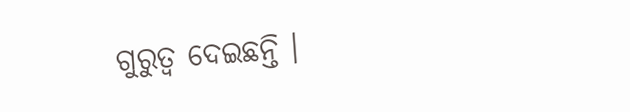ଗୁରୁତ୍ବ ଦେଇଛନ୍ତି ।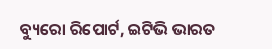ବ୍ୟୁରୋ ରିପୋର୍ଟ, ଇଟିଭି ଭାରତ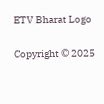ETV Bharat Logo

Copyright © 2025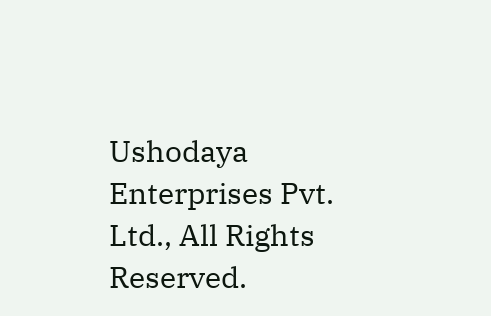Ushodaya Enterprises Pvt. Ltd., All Rights Reserved.